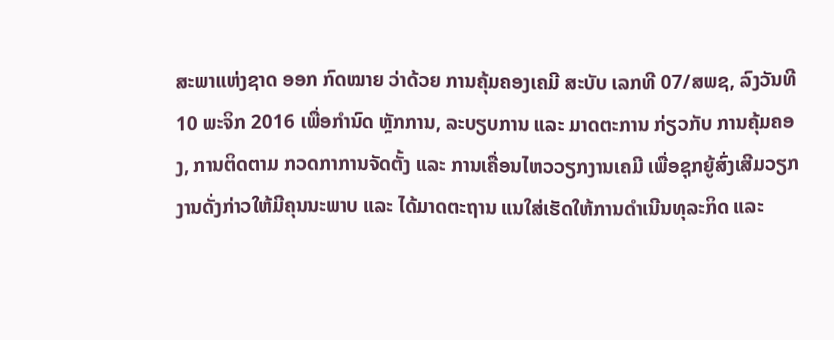ສະພາແຫ່ງຊາດ ອອກ ກົດໝາຍ ວ່າດ້ວຍ ການຄຸ້ມຄອງເຄມີ ສະບັບ ເລກທີ 07/ສພຊ, ລົງວັນທີ 10 ພະຈິກ 2016 ເພື່ອກໍານົດ ຫຼັກການ, ລະບຽບການ ແລະ ມາດຕະການ ກ່ຽວກັບ ການຄຸ້ມຄອງ, ການຕິດຕາມ ກວດກາການຈັດຕັ້ງ ແລະ ການເຄື່ອນໄຫວວຽກງານເຄມີ ເພື່ອຊຸກຍູ້ສົ່ງເສີມວຽກງານດັ່ງກ່າວໃຫ້ມີຄຸນນະພາບ ແລະ ໄດ້ມາດຕະຖານ ແນໃສ່ເຮັດໃຫ້ການດໍາເນີນທຸລະກິດ ແລະ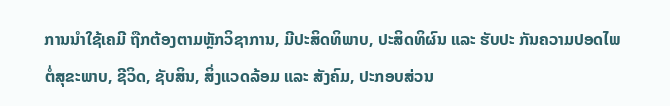ການນໍາໃຊ້ເຄມີ ຖືກຕ້ອງຕາມຫຼັກວິຊາການ, ມີປະສິດທິພາບ, ປະສິດທິຜົນ ແລະ ຮັບປະ ກັນຄວາມປອດໄພຕໍ່ສຸຂະພາບ, ຊີວິດ, ຊັບສິນ, ສິ່ງແວດລ້ອມ ແລະ ສັງຄົມ, ປະກອບສ່ວນ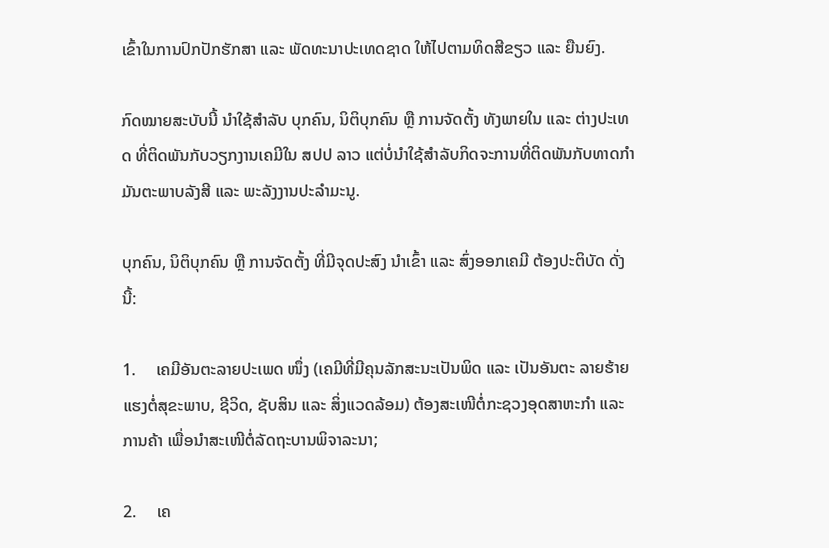ເຂົ້າໃນການປົກປັກຮັກສາ ແລະ ພັດທະນາປະເທດຊາດ ໃຫ້ໄປຕາມທິດສີຂຽວ ແລະ ຍືນຍົງ.

ກົດໝາຍສະບັບນີ້ ນໍາໃຊ້ສໍາລັບ ບຸກຄົນ, ນິຕິບຸກຄົນ ຫຼື ການຈັດຕັ້ງ ທັງພາຍໃນ ແລະ ຕ່າງປະເທດ ທີ່ຕິດພັນກັບວຽກງານເຄມີໃນ ສປປ ລາວ ແຕ່ບໍ່ນໍາໃຊ້ສຳລັບກິດຈະການທີ່ຕິດພັນກັບທາດກໍາມັນຕະພາບລັງສີ ແລະ ພະລັງງານປະລຳມະນູ.

ບຸກຄົນ, ນິຕິບຸກຄົນ ຫຼື ການຈັດຕັ້ງ ທີ່ມີຈຸດປະສົງ ນຳເຂົ້າ ແລະ ສົ່ງອອກເຄມີ ຕ້ອງປະຕິບັດ ດັ່ງນີ້:

1.     ເຄມີອັນຕະລາຍປະເພດ ໜຶ່ງ (ເຄມີທີ່ມີຄຸນລັກສະນະເປັນພິດ ແລະ ເປັນອັນຕະ ລາຍຮ້າຍແຮງຕໍ່ສຸຂະພາບ, ຊີວິດ, ຊັບສິນ ແລະ ສິ່ງແວດລ້ອມ) ຕ້ອງສະເໜີຕໍ່ກະຊວງອຸດສາຫະກຳ ແລະ ການຄ້າ ເພື່ອນຳສະເໜີຕໍ່ລັດຖະບານພິຈາລະນາ;

2.     ເຄ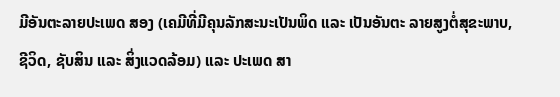ມີອັນຕະລາຍປະເພດ ສອງ (ເຄມີທີ່ມີຄຸນລັກສະນະເປັນພິດ ແລະ ເປັນອັນຕະ ລາຍສູງຕໍ່ສຸຂະພາບ, ຊີວິດ, ຊັບສິນ ແລະ ສິ່ງແວດລ້ອມ) ແລະ ປະເພດ ສາ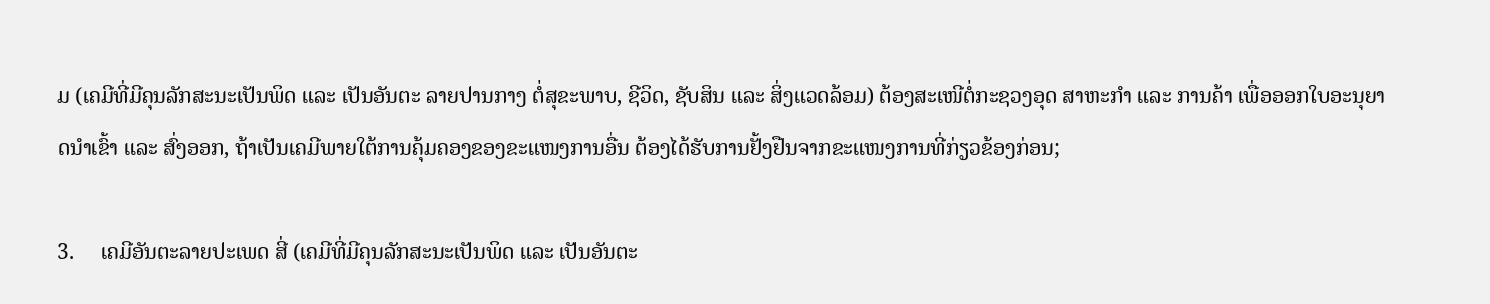ມ (ເຄມີທີ່ມີຄຸນລັກສະນະເປັນພິດ ແລະ ເປັນອັນຕະ ລາຍປານກາງ ຕໍ່ສຸຂະພາບ, ຊີວິດ, ຊັບສິນ ແລະ ສິ່ງແວດລ້ອມ) ຕ້ອງສະເໜີຕໍ່ກະຊວງອຸດ ສາຫະກຳ ແລະ ການຄ້າ ເພື່ອອອກໃບອະນຸຍາດນຳເຂົ້າ ແລະ ສົ່ງອອກ, ຖ້າເປັນເຄມີພາຍໃຕ້ການຄຸ້ມຄອງຂອງຂະແໜງການອື່ນ ຕ້ອງໄດ້ຮັບການຢັ້ງຢືນຈາກຂະແໜງການທີ່ກ່ຽວຂ້ອງກ່ອນ;

3.     ເຄມີອັນຕະລາຍປະເພດ ສີ່ (ເຄມີທີ່ມີຄຸນລັກສະນະເປັນພິດ ແລະ ເປັນອັນຕະ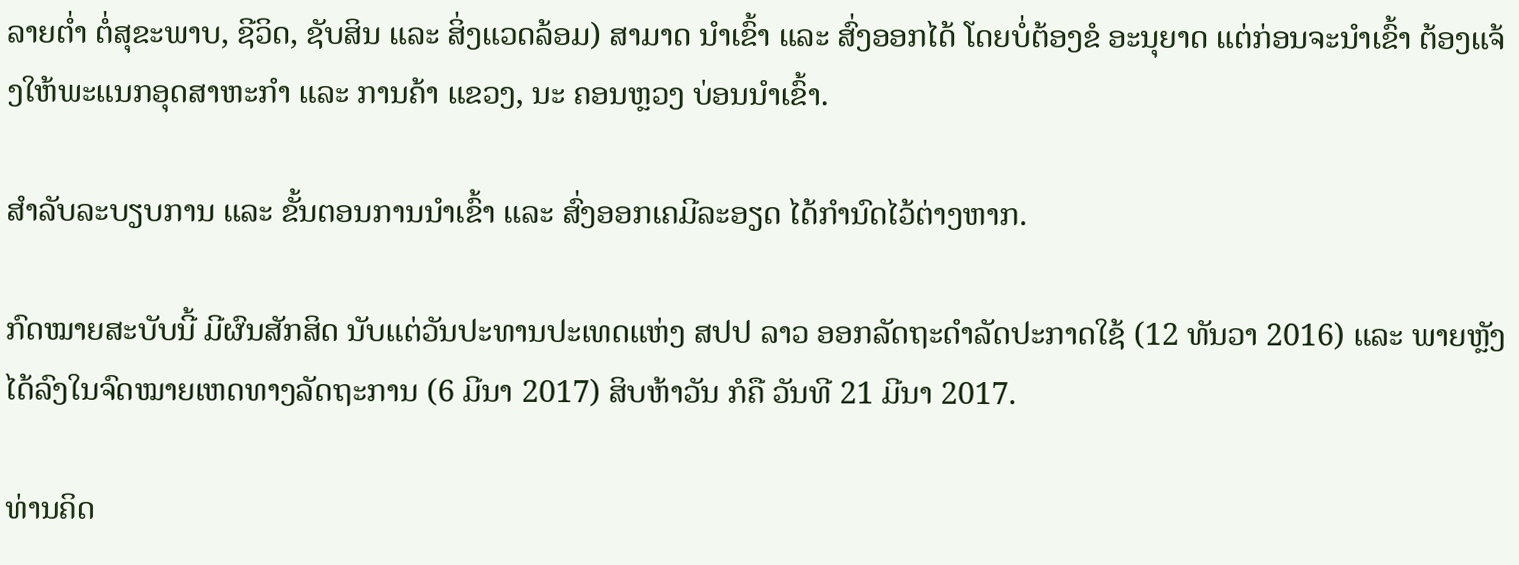ລາຍຕ່ຳ ຕໍ່ສຸຂະພາບ, ຊີວິດ, ຊັບສິນ ແລະ ສິ່ງແວດລ້ອມ) ສາມາດ ນໍາເຂົ້າ ແລະ ສົ່ງອອກໄດ້ ໂດຍບໍ່ຕ້ອງຂໍ ອະນຸຍາດ ແຕ່ກ່ອນຈະນຳເຂົ້າ ຕ້ອງແຈ້ງໃຫ້ພະແນກອຸດສາຫະກໍາ ແລະ ການຄ້າ ແຂວງ, ນະ ຄອນຫຼວງ ບ່ອນນຳເຂົ້າ.

ສຳລັບລະບຽບການ ແລະ ຂັ້ນຕອນການນຳເຂົ້າ ແລະ ສົ່ງອອກເຄມີລະອຽດ ໄດ້ກຳນົດໄວ້ຕ່າງຫາກ.

ກົດໝາຍສະບັບນີ້ ມີຜົນສັກສິດ ນັບແຕ່ວັນປະທານປະເທດແຫ່ງ ສປປ ລາວ ອອກລັດຖະດໍາລັດປະກາດໃຊ້ (12 ທັນວາ 2016) ແລະ ພາຍຫຼັງໄດ້ລົງໃນຈົດໝາຍເຫດທາງລັດຖະການ (6 ມີນາ 2017) ສິບຫ້າວັນ ກໍຄື ວັນທີ 21 ມີນາ 2017.

ທ່ານຄິດ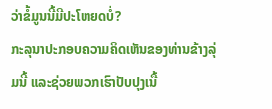ວ່າຂໍ້ມູນນີ້ມີປະໂຫຍດບໍ່?
ກະລຸນາປະກອບຄວາມຄິດເຫັນຂອງທ່ານຂ້າງລຸ່ມນີ້ ແລະຊ່ວຍພວກເຮົາປັບປຸງເນື້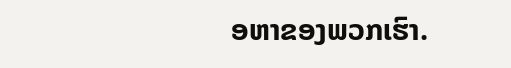ອຫາຂອງພວກເຮົາ.